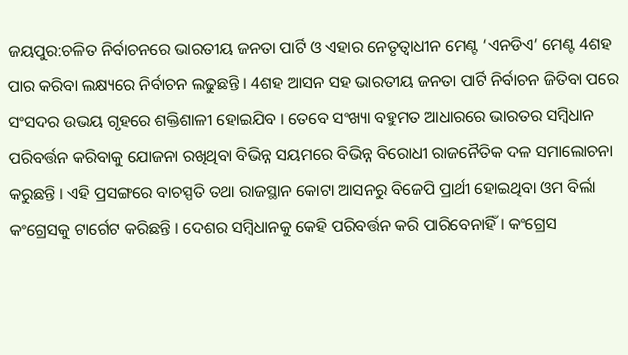ଜୟପୁର:ଚଳିତ ନିର୍ବାଚନରେ ଭାରତୀୟ ଜନତା ପାର୍ଟି ଓ ଏହାର ନେତୃତ୍ବାଧୀନ ମେଣ୍ଟ ‘ଏନଡିଏ’ ମେଣ୍ଟ 4ଶହ ପାର କରିବା ଲକ୍ଷ୍ୟରେ ନିର୍ବାଚନ ଲଢୁଛନ୍ତି । 4ଶହ ଆସନ ସହ ଭାରତୀୟ ଜନତା ପାର୍ଟି ନିର୍ବାଚନ ଜିତିବା ପରେ ସଂସଦର ଉଭୟ ଗୃହରେ ଶକ୍ତିଶାଳୀ ହୋଇଯିବ । ତେବେ ସଂଖ୍ୟା ବହୁମତ ଆଧାରରେ ଭାରତର ସମ୍ବିଧାନ ପରିବର୍ତ୍ତନ କରିବାକୁ ଯୋଜନା ରଖିଥିବା ବିଭିନ୍ନ ସୟମରେ ବିଭିନ୍ନ ବିରୋଧୀ ରାଜନୈତିକ ଦଳ ସମାଲୋଚନା କରୁଛନ୍ତି । ଏହି ପ୍ରସଙ୍ଗରେ ବାଚସ୍ପତି ତଥା ରାଜସ୍ଥାନ କୋଟା ଆସନରୁ ବିଜେପି ପ୍ରାର୍ଥୀ ହୋଇଥିବା ଓମ ବିର୍ଲା କଂଗ୍ରେସକୁ ଟାର୍ଗେଟ କରିଛନ୍ତି । ଦେଶର ସମ୍ବିଧାନକୁ କେହି ପରିବର୍ତ୍ତନ କରି ପାରିବେନାହିଁ । କଂଗ୍ରେସ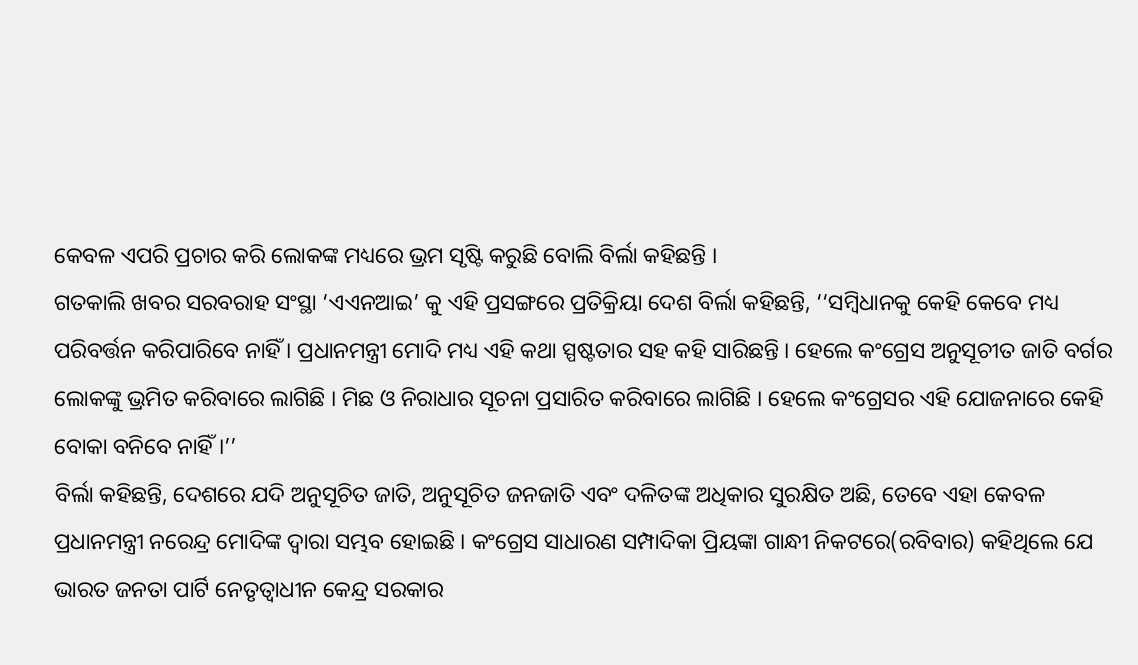କେବଳ ଏପରି ପ୍ରଚାର କରି ଲୋକଙ୍କ ମଧ୍ୟରେ ଭ୍ରମ ସୃଷ୍ଟି କରୁଛି ବୋଲି ବିର୍ଲା କହିଛନ୍ତି ।
ଗତକାଲି ଖବର ସରବରାହ ସଂସ୍ଥା ‘ଏଏନଆଇ’ କୁ ଏହି ପ୍ରସଙ୍ଗରେ ପ୍ରତିକ୍ରିୟା ଦେଶ ବିର୍ଲା କହିଛନ୍ତି, ‘‘ସମ୍ବିଧାନକୁ କେହି କେବେ ମଧ୍ୟ ପରିବର୍ତ୍ତନ କରିପାରିବେ ନାହିଁ । ପ୍ରଧାନମନ୍ତ୍ରୀ ମୋଦି ମଧ୍ୟ ଏହି କଥା ସ୍ପଷ୍ଟତାର ସହ କହି ସାରିଛନ୍ତି । ହେଲେ କଂଗ୍ରେସ ଅନୁସୂଚୀତ ଜାତି ବର୍ଗର ଲୋକଙ୍କୁ ଭ୍ରମିତ କରିବାରେ ଲାଗିଛି । ମିଛ ଓ ନିରାଧାର ସୂଚନା ପ୍ରସାରିତ କରିବାରେ ଲାଗିଛି । ହେଲେ କଂଗ୍ରେସର ଏହି ଯୋଜନାରେ କେହି ବୋକା ବନିବେ ନାହିଁ ।’’
ବିର୍ଲା କହିଛନ୍ତି, ଦେଶରେ ଯଦି ଅନୁସୂଚିତ ଜାତି, ଅନୁସୂଚିତ ଜନଜାତି ଏବଂ ଦଳିତଙ୍କ ଅଧିକାର ସୁରକ୍ଷିତ ଅଛି, ତେବେ ଏହା କେବଳ ପ୍ରଧାନମନ୍ତ୍ରୀ ନରେନ୍ଦ୍ର ମୋଦିଙ୍କ ଦ୍ବାରା ସମ୍ଭବ ହୋଇଛି । କଂଗ୍ରେସ ସାଧାରଣ ସମ୍ପାଦିକା ପ୍ରିୟଙ୍କା ଗାନ୍ଧୀ ନିକଟରେ(ରବିବାର) କହିଥିଲେ ଯେ ଭାରତ ଜନତା ପାର୍ଟି ନେତୃତ୍ୱାଧୀନ କେନ୍ଦ୍ର ସରକାର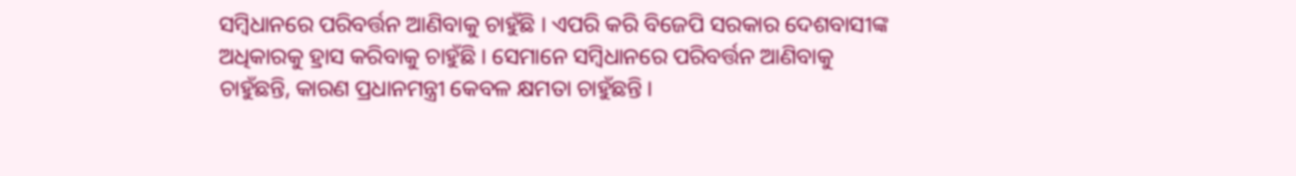ସମ୍ବିଧାନରେ ପରିବର୍ତ୍ତନ ଆଣିବାକୁ ଚାହୁଁଛି । ଏପରି କରି ବିଜେପି ସରକାର ଦେଶବାସୀଙ୍କ ଅଧିକାରକୁ ହ୍ରାସ କରିବାକୁ ଚାହୁଁଛି । ସେମାନେ ସମ୍ବିଧାନରେ ପରିବର୍ତ୍ତନ ଆଣିବାକୁ ଚାହୁଁଛନ୍ତି, କାରଣ ପ୍ରଧାନମନ୍ତ୍ରୀ କେବଳ କ୍ଷମତା ଚାହୁଁଛନ୍ତି ।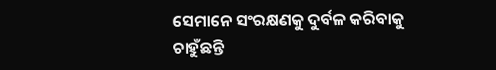ସେମାନେ ସଂରକ୍ଷଣକୁ ଦୁର୍ବଳ କରିବାକୁ ଚାହୁଁଛନ୍ତି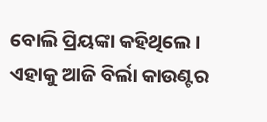ବୋଲି ପ୍ରିୟଙ୍କା କହିଥିଲେ । ଏହାକୁ ଆଜି ବିର୍ଲା କାଉଣ୍ଟର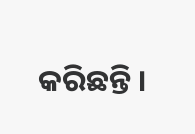କରିଛନ୍ତି ।